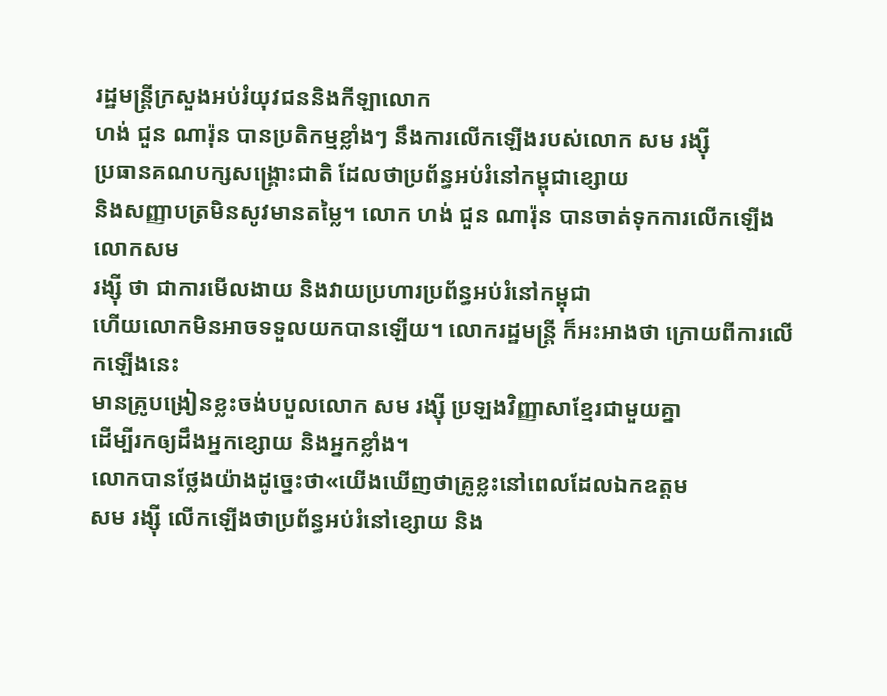រដ្ឋមន្ត្រីក្រសួងអប់រំយុវជននិងកីឡាលោក
ហង់ ជួន ណារ៉ុន បានប្រតិកម្មខ្លាំងៗ នឹងការលើកឡើងរបស់លោក សម រង្ស៊ី
ប្រធានគណបក្សសង្គ្រោះជាតិ ដែលថាប្រព័ន្ធអប់រំនៅកម្ពុជាខ្សោយ
និងសញ្ញាបត្រមិនសូវមានតម្លៃ។ លោក ហង់ ជួន ណារ៉ុន បានចាត់ទុកការលើកឡើងលោកសម
រង្ស៊ី ថា ជាការមើលងាយ និងវាយប្រហារប្រព័ន្ធអប់រំនៅកម្ពុជា
ហើយលោកមិនអាចទទួលយកបានឡើយ។ លោករដ្ឋមន្ត្រី ក៏អះអាងថា ក្រោយពីការលើកឡើងនេះ
មានគ្រូបង្រៀនខ្លះចង់បបួលលោក សម រង្ស៊ី ប្រឡងវិញ្ញាសាខ្មែរជាមួយគ្នា
ដើម្បីរកឲ្យដឹងអ្នកខ្សោយ និងអ្នកខ្លាំង។
លោកបានថ្លែងយ៉ាងដូច្នេះថា«យើងឃើញថាគ្រូខ្លះនៅពេលដែលឯកឧត្តម
សម រង្ស៊ី លើកឡើងថាប្រព័ន្ធអប់រំនៅខ្សោយ និង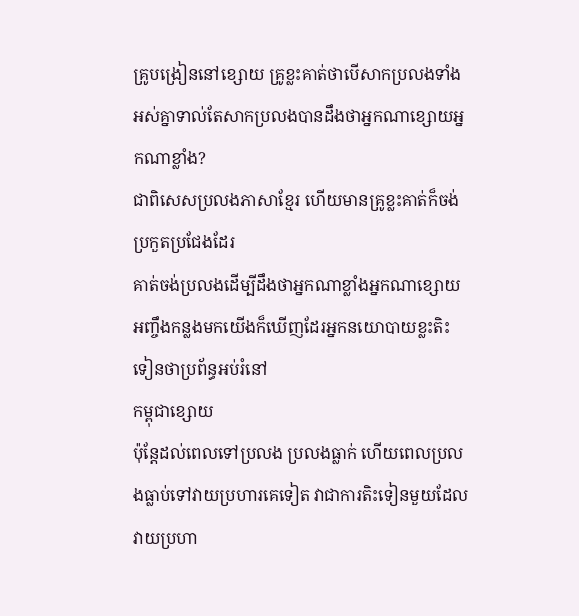គ្រូបង្រៀននៅខ្សោយ គ្រូខ្លះគាត់ថាបើសាកប្រលងទាំងអស់គ្នាទាល់តែសាកប្រលងបានដឹងថាអ្នកណាខ្សោយអ្នកណាខ្លាំង?
ជាពិសេសប្រលងភាសាខ្មែរ ហើយមានគ្រូខ្លះគាត់ក៏ចង់ប្រកួតប្រជែងដែរ
គាត់ចង់ប្រលងដើម្បីដឹងថាអ្នកណាខ្លាំងអ្នកណាខ្សោយ អញ្ចឹងកន្លងមកយើងក៏ឃើញដែរអ្នកនយោបាយខ្លះតិះទៀនថាប្រព័ន្ធអប់រំនៅ
កម្ពុជាខ្សោយ
ប៉ុន្តែដល់ពេលទៅប្រលង ប្រលងធ្លាក់ ហើយពេលប្រលងធ្លាប់ទៅវាយប្រហារគេទៀត វាជាការតិះទៀនមួយដែលវាយប្រហា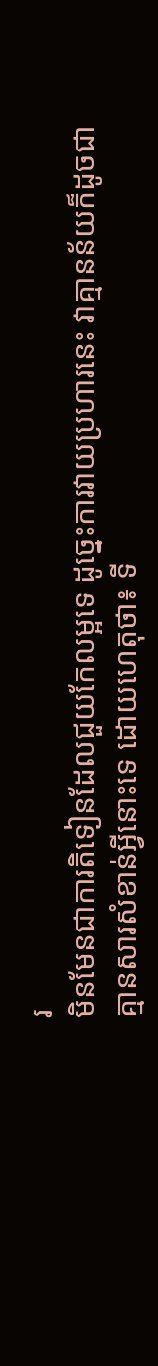រ
មិនមែនជាការតិទៀនដែលជួយកែលម្អទេ ដូច្នេះការវាយប្រហារនេះ វាគ្មានន័យក៏ដូចជា
គ្មានសារសំខាន់អ្វីនោះទេ ដោយហេតុថា៖ ទី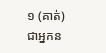១ (គាត់) ជាអ្នកន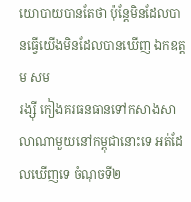យោបាយបានតែថា ប៉ុន្តែមិនដែលបានធ្វើយើងមិនដែលបានឃើញ ឯកឧត្តម សម
រង្ស៊ី កៀងគរធនធានទៅកសាងសាលាណាមួយនៅកម្ពុជានោះទេ អត់ដែលឃើញទេ ចំណុចទី២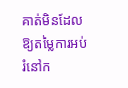គាត់មិនដែលឱ្យតម្លៃការអប់រំនៅក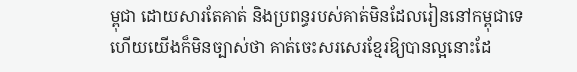ម្ពុជា ដោយសារតែគាត់ និងប្រពន្ធរបស់គាត់មិនដែលរៀននៅកម្ពុជាទេ
ហើយយើងក៏មិនច្បាស់ថា គាត់ចេះសរសេរខ្មែរឱ្យបានល្អនោះដែ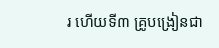រ ហើយទី៣ គ្រូបង្រៀនជា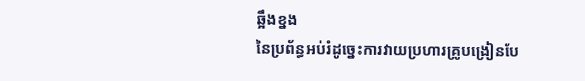ឆ្អឹងខ្នង
នៃប្រព័ន្ធអប់រំដូច្នេះការវាយប្រហារគ្រូបង្រៀនបែ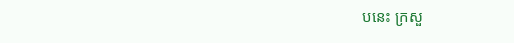បនេះ ក្រសួ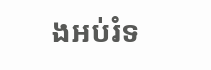ងអប់រំទ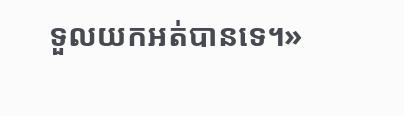ទួលយកអត់បានទេ។»